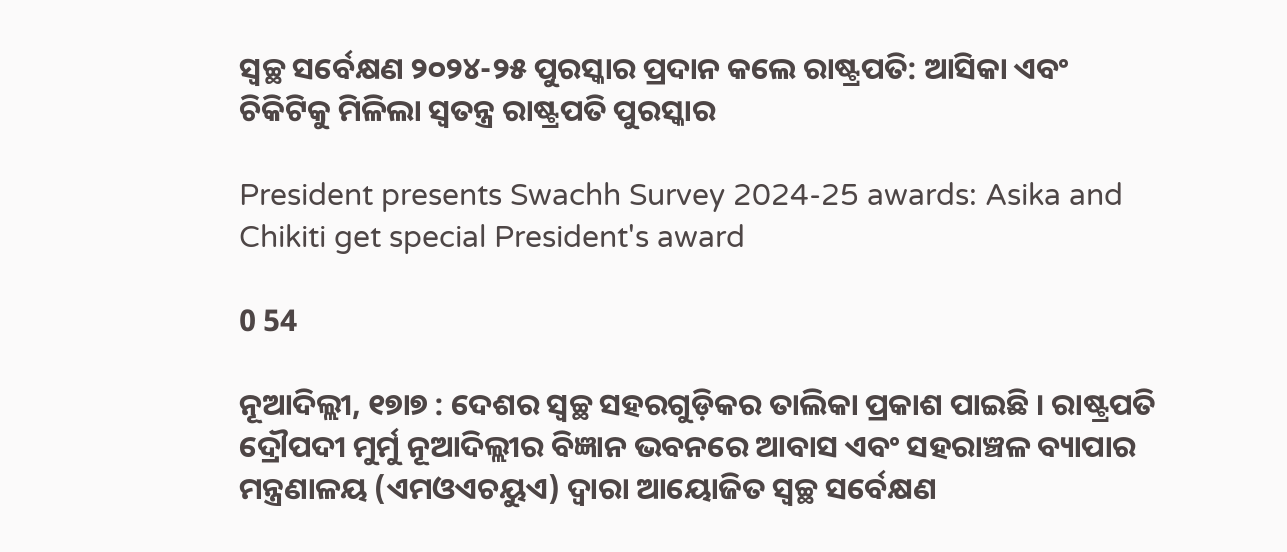ସ୍ୱଚ୍ଛ ସର୍ବେକ୍ଷଣ ୨୦୨୪-୨୫ ପୁରସ୍କାର ପ୍ରଦାନ କଲେ ରାଷ୍ଟ୍ରପତି: ଆସିକା ଏବଂ ଚିକିଟିକୁ ମିଳିଲା ସ୍ୱତନ୍ତ୍ର ରାଷ୍ଟ୍ରପତି ପୁରସ୍କାର

President presents Swachh Survey 2024-25 awards: Asika and Chikiti get special President's award

0 54

ନୂଆଦିଲ୍ଲୀ, ୧୭ା୭ : ଦେଶର ସ୍ୱଚ୍ଛ ସହରଗୁଡ଼ିକର ତାଲିକା ପ୍ରକାଶ ପାଇଛି । ରାଷ୍ଟ୍ରପତି ଦ୍ରୌପଦୀ ମୁର୍ମୁ ନୂଆଦିଲ୍ଲୀର ବିଜ୍ଞାନ ଭବନରେ ଆବାସ ଏବଂ ସହରାଞ୍ଚଳ ବ୍ୟାପାର ମନ୍ତ୍ରଣାଳୟ (ଏମଓଏଚୟୁଏ) ଦ୍ୱାରା ଆୟୋଜିତ ସ୍ୱଚ୍ଛ ସର୍ବେକ୍ଷଣ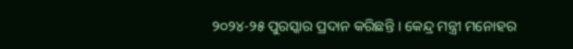୨୦୨୪-୨୫ ପୁରସ୍କାର ପ୍ରଦାନ କରିଛନ୍ତି । କେନ୍ଦ୍ର ମନ୍ତ୍ରୀ ମନୋହର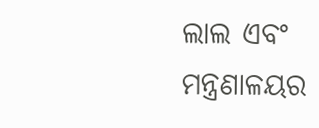ଲାଲ ଏବଂ ମନ୍ତ୍ରଣାଳୟର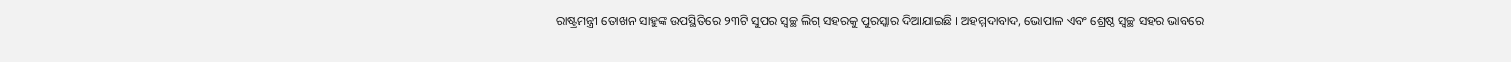ରାଷ୍ଟ୍ରମନ୍ତ୍ରୀ ତୋଖନ ସାହୁଙ୍କ ଉପସ୍ଥିତିରେ ୨୩ଟି ସୁପର ସ୍ୱଚ୍ଛ ଲିଗ୍ ସହରକୁ ପୁରସ୍କାର ଦିଆଯାଇଛି । ଅହମ୍ମଦାବାଦ, ଭୋପାଳ ଏବଂ ଶ୍ରେଷ୍ଠ ସ୍ୱଚ୍ଛ ସହର ଭାବରେ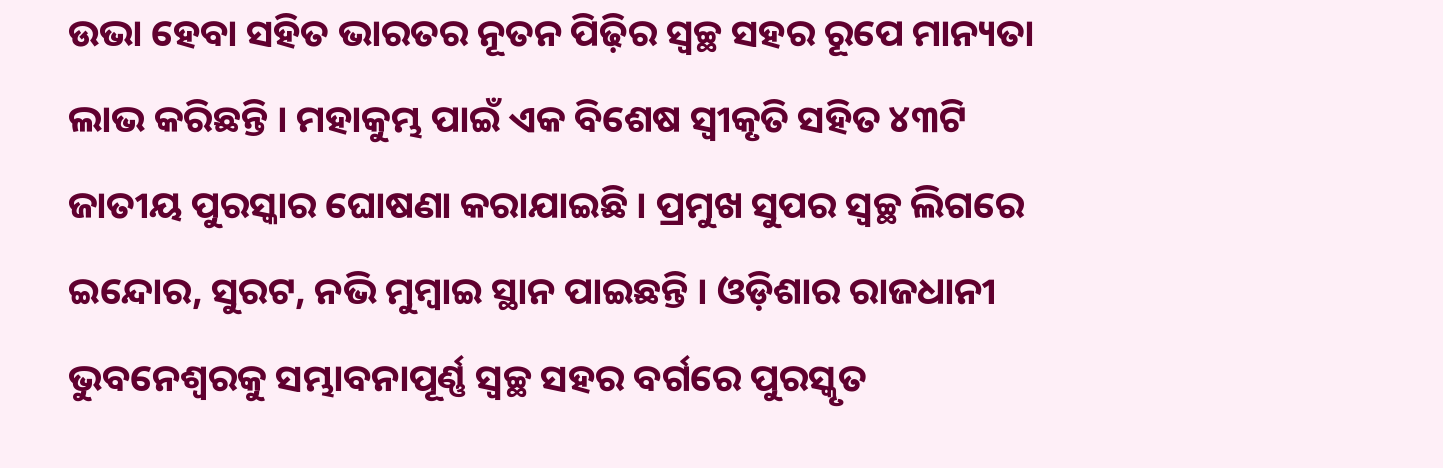ଉଭା ହେବା ସହିତ ଭାରତର ନୂତନ ପିଢ଼ିର ସ୍ୱଚ୍ଛ ସହର ରୂପେ ମାନ୍ୟତା ଲାଭ କରିଛନ୍ତି । ମହାକୁମ୍ଭ ପାଇଁ ଏକ ବିଶେଷ ସ୍ୱୀକୃତି ସହିତ ୪୩ଟି ଜାତୀୟ ପୁରସ୍କାର ଘୋଷଣା କରାଯାଇଛି । ପ୍ରମୁଖ ସୁପର ସ୍ୱଚ୍ଛ ଲିଗରେ ଇନ୍ଦୋର, ସୁରଟ, ନଭି ମୁମ୍ବାଇ ସ୍ଥାନ ପାଇଛନ୍ତି । ଓଡ଼ିଶାର ରାଜଧାନୀ ଭୁବନେଶ୍ୱରକୁ ସମ୍ଭାବନାପୂର୍ଣ୍ଣ ସ୍ୱଚ୍ଛ ସହର ବର୍ଗରେ ପୁରସ୍କୃତ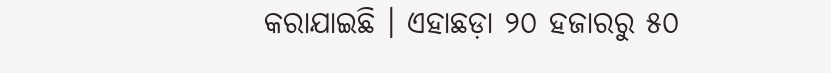କରାଯାଇଛି । ଏହାଛଡ଼ା ୨୦ ହଜାରରୁ ୫୦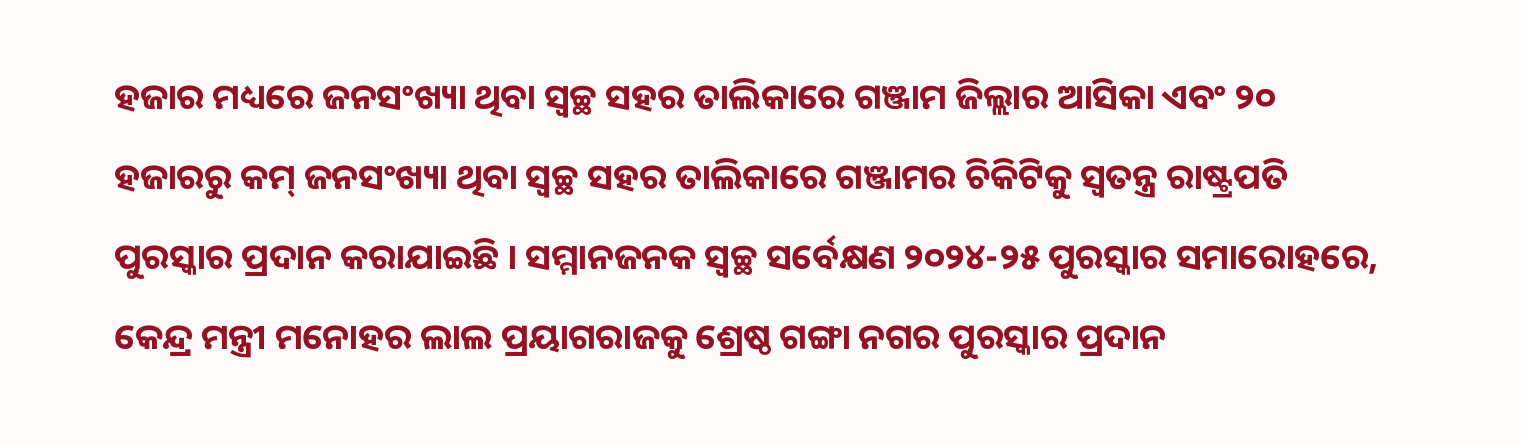ହଜାର ମଧ୍ୟରେ ଜନସଂଖ୍ୟା ଥିବା ସ୍ୱଚ୍ଛ ସହର ତାଲିକାରେ ଗଞ୍ଜାମ ଜିଲ୍ଲାର ଆସିକା ଏବଂ ୨୦ ହଜାରରୁ କମ୍ ଜନସଂଖ୍ୟା ଥିବା ସ୍ୱଚ୍ଛ ସହର ତାଲିକାରେ ଗଞ୍ଜାମର ଚିକିଟିକୁ ସ୍ୱତନ୍ତ୍ର ରାଷ୍ଟ୍ରପତି ପୁରସ୍କାର ପ୍ରଦାନ କରାଯାଇଛି । ସମ୍ମାନଜନକ ସ୍ୱଚ୍ଛ ସର୍ବେକ୍ଷଣ ୨୦୨୪-୨୫ ପୁରସ୍କାର ସମାରୋହରେ, କେନ୍ଦ୍ର ମନ୍ତ୍ରୀ ମନୋହର ଲାଲ ପ୍ରୟାଗରାଜକୁ ଶ୍ରେଷ୍ଠ ଗଙ୍ଗା ନଗର ପୁରସ୍କାର ପ୍ରଦାନ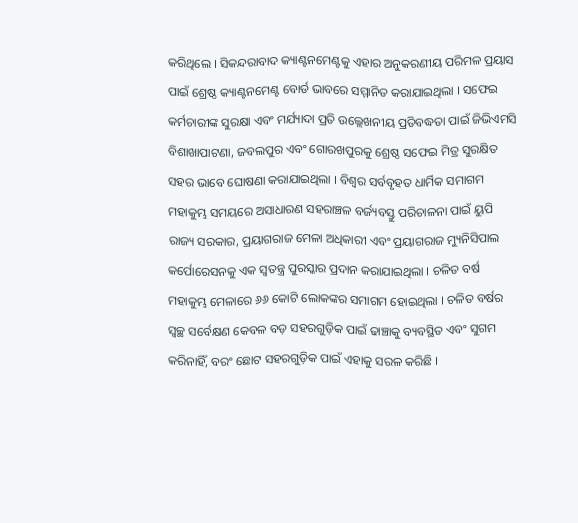କରିଥିଲେ । ସିକନ୍ଦରାବାଦ କ୍ୟାଣ୍ଟନମେଣ୍ଟକୁ ଏହାର ଅନୁକରଣୀୟ ପରିମଳ ପ୍ରୟାସ ପାଇଁ ଶ୍ରେଷ୍ଠ କ୍ୟାଣ୍ଟନମେଣ୍ଟ ବୋର୍ଡ ଭାବରେ ସମ୍ମାନିତ କରାଯାଇଥିଲା । ସଫେଇ କର୍ମଚାରୀଙ୍କ ସୁରକ୍ଷା ଏବଂ ମର୍ଯ୍ୟାଦା ପ୍ରତି ଉଲ୍ଲେଖନୀୟ ପ୍ରତିବଦ୍ଧତା ପାଇଁ ଜିଭିଏମସି ବିଶାଖାପାଟଣା, ଜବଲପୁର ଏବଂ ଗୋରଖପୁରକୁ ଶ୍ରେଷ୍ଠ ସଫେଇ ମିତ୍ର ସୁରକ୍ଷିତ ସହର ଭାବେ ଘୋଷଣା କରାଯାଇଥିଲା । ବିଶ୍ୱର ସର୍ବବୃହତ ଧାର୍ମିକ ସମାଗମ ମହାକୁମ୍ଭ ସମୟରେ ଅସାଧାରଣ ସହରାଞ୍ଚଳ ବର୍ଜ୍ୟବସ୍ତୁ ପରିଚାଳନା ପାଇଁ ୟୁପି ରାଜ୍ୟ ସରକାର, ପ୍ରୟାଗରାଜ ମେଳା ଅଧିକାରୀ ଏବଂ ପ୍ରୟାଗରାଜ ମ୍ୟୁନିସିପାଲ କର୍ପୋରେସନକୁ ଏକ ସ୍ୱତନ୍ତ୍ର ପୁରସ୍କାର ପ୍ରଦାନ କରାଯାଇଥିଲା । ଚଳିତ ବର୍ଷ ମହାକୁମ୍ଭ ମେଳାରେ ୬୬ କୋଟି ଲୋକଙ୍କର ସମାଗମ ହୋଇଥିଲା । ଚଳିତ ବର୍ଷର ସ୍ୱଚ୍ଛ ସର୍ବେକ୍ଷଣ କେବଳ ବଡ଼ ସହରଗୁଡ଼ିକ ପାଇଁ ଢାଞ୍ଚାକୁ ବ୍ୟବସ୍ଥିତ ଏବଂ ସୁଗମ କରିନାହିଁ, ବରଂ ଛୋଟ ସହରଗୁଡ଼ିକ ପାଇଁ ଏହାକୁ ସରଳ କରିଛି ।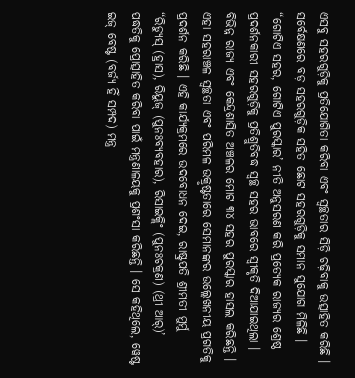ଏସବୁ ସହରଗୁଡ଼ିକୁ ପ୍ରତିଯୋଗିତା କରିବା ଏବଂ ସ୍ୱଚ୍ଛତାର ସିଡ଼ି ଚଢ଼ିବାକୁ ଉତ୍ସାହିତ କରିଛି । ସର୍ବେକ୍ଷଣରେ ବଡ଼ ସହରଗୁଡ଼ିକ ସହିତ ଛୋଟ ସହରଗୁଡ଼ିକୁ ସମାନ ସୁଯୋଗ ମିଳିଛି । “ଗୋଟିଏ ସହର, ଗୋଟିଏ ପୁରସ୍କାର’ ନୀତି ଅନୁସରଣ କରି ପ୍ରତ୍ୟେକ ରାଜ୍ୟର ଶ୍ରେଷ୍ଠ ପ୍ରଦର୍ଶନକାରୀ ସହରଗୁଡ଼ିକୁ ପ୍ରତିଶ୍ରୁତିବଦ୍ଧ ସ୍ୱଚ୍ଛ ସହର ଭାବରେ ସ୍ୱୀକୃତି ଦିଆଯାଇଥିଲା । ବିଭିନ୍ନ ରାଜ୍ୟ ଏବଂ କେନ୍ଦ୍ରଶାସିତ ଅଞ୍ଚଳର ମୋଟ ୩୪ ସହର ପୁରସ୍କାର ହାସଲ କରିଛନ୍ତି । ଏହା ସହରାଞ୍ଚଳ ସ୍ୱଚ୍ଛତା ଏବଂ ପରିମଳ ଉକ୍ରୃଷ୍ଟତାରେ ସେମାନଙ୍କର ଉଲ୍ଲେଖନୀୟ ପ୍ରଗତିକୁ ପ୍ରଦର୍ଶନ କରିଛି । ଏହି କାର୍ଯ୍ୟକ୍ରମରେ ଉଦବୋଧନ ଦେଇ, ରାଷ୍ଟ୍ରପତି ଶ୍ରୀମତୀ ମୁର୍ମୁ “ରିଡ୍ୟୁସ୍ (ହ୍ରାସ), ରିୟୁଜ୍ (ପୁନଃବ୍ୟବହାର), ରିସାଇକ୍ଲିଂ (ପୁନଃଚକ୍ରଣ) (ଥ୍ରୀ ଆର୍)’ ପଦ୍ଧତିକୁ ପ୍ରୋତ୍ସାହିତ କରିବା ପାଇଁ ମନ୍ତ୍ରଣାଳୟକୁ ପ୍ରଶଂସା କରିଛନ୍ତି । ସେ କହିଥିଲେ, ୱେଷ୍ଟ ଇଜ୍ ବେଷ୍ଟ (ବର୍ଜ୍ୟ ହିଁ ସମ୍ପଦ) ମନ୍ତ୍ର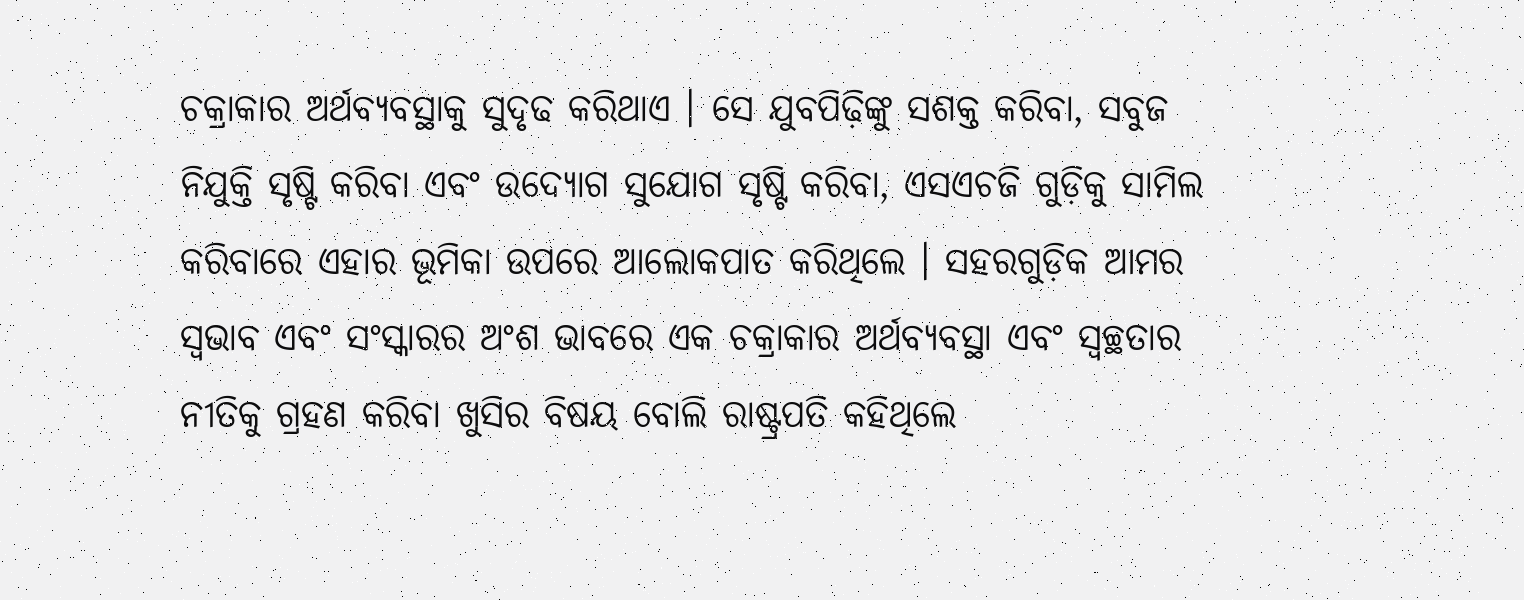ଚକ୍ରାକାର ଅର୍ଥବ୍ୟବସ୍ଥାକୁ ସୁଦୃଢ କରିଥାଏ । ସେ ଯୁବପିଢ଼ିଙ୍କୁ ସଶକ୍ତ କରିବା, ସବୁଜ ନିଯୁକ୍ତି ସୃଷ୍ଟି କରିବା ଏବଂ ଉଦ୍ୟୋଗ ସୁଯୋଗ ସୃଷ୍ଟି କରିବା, ଏସଏଚଜି ଗୁଡ଼ିକୁ ସାମିଲ କରିବାରେ ଏହାର ଭୂମିକା ଉପରେ ଆଲୋକପାତ କରିଥିଲେ । ସହରଗୁଡ଼ିକ ଆମର ସ୍ୱଭାବ ଏବଂ ସଂସ୍କାରର ଅଂଶ ଭାବରେ ଏକ ଚକ୍ରାକାର ଅର୍ଥବ୍ୟବସ୍ଥା ଏବଂ ସ୍ୱଚ୍ଛତାର ନୀତିକୁ ଗ୍ରହଣ କରିବା ଖୁସିର ବିଷୟ ବୋଲି ରାଷ୍ଟ୍ରପତି କହିଥିଲେ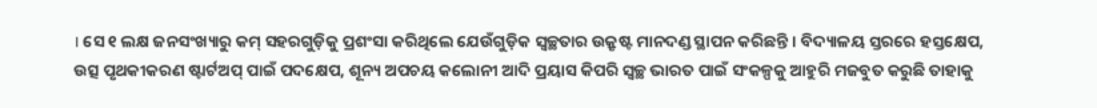। ସେ ୧ ଲକ୍ଷ ଜନସଂଖ୍ୟାରୁ କମ୍ ସହରଗୁଡ଼ିକୁ ପ୍ରଶଂସା କରିଥିଲେ ଯେଉଁଗୁଡ଼ିକ ସ୍ୱଚ୍ଛତାର ଉକ୍ରୃଷ୍ଟ ମାନଦଣ୍ଡ ସ୍ଥାପନ କରିଛନ୍ତି । ବିଦ୍ୟାଳୟ ସ୍ତରରେ ହସ୍ତକ୍ଷେପ, ଉତ୍ସ ପୃଥକୀକରଣ ଷ୍ଟାର୍ଟଅପ୍ ପାଇଁ ପଦକ୍ଷେପ, ଶୂନ୍ୟ ଅପଚୟ କଲୋନୀ ଆଦି ପ୍ରୟାସ କିପରି ସ୍ୱଚ୍ଛ ଭାରତ ପାଇଁ ସଂକଳ୍ପକୁ ଆହୁରି ମଜବୁତ କରୁଛି ତାହାକୁ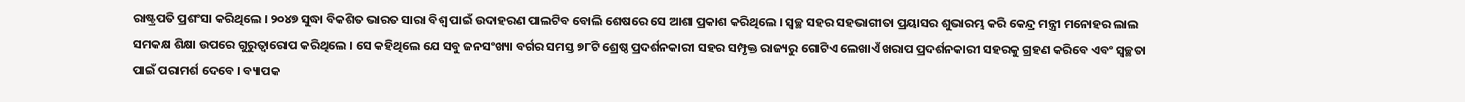ରାଷ୍ଟ୍ରପତି ପ୍ରଶଂସା କରିଥିଲେ । ୨୦୪୭ ସୁଦ୍ଧା ବିକଶିତ ଭାରତ ସାରା ବିଶ୍ୱ ପାଇଁ ଉଦାହରଣ ପାଲଟିବ ବୋଲି ଶେଷରେ ସେ ଆଶା ପ୍ରକାଶ କରିଥିଲେ । ସ୍ୱଚ୍ଛ ସହର ସହଭାଗୀତା ପ୍ରୟାସର ଶୁଭାରମ୍ଭ କରି କେନ୍ଦ୍ର ମନ୍ତ୍ରୀ ମନୋହର ଲାଲ ସମକକ୍ଷ ଶିକ୍ଷା ଉପରେ ଗୁରୁତ୍ୱାରୋପ କରିଥିଲେ । ସେ କହିଥିଲେ ଯେ ସବୁ ଜନସଂଖ୍ୟା ବର୍ଗର ସମସ୍ତ ୭୮ଟି ଶ୍ରେଷ୍ଠ ପ୍ରଦର୍ଶନକାରୀ ସହର ସମ୍ପୃକ୍ତ ରାଜ୍ୟରୁ ଗୋଟିଏ ଲେଖାଏଁ ଖରାପ ପ୍ରଦର୍ଶନକାରୀ ସହରକୁ ଗ୍ରହଣ କରିବେ ଏବଂ ସ୍ୱଚ୍ଛତା ପାଇଁ ପରାମର୍ଶ ଦେବେ । ବ୍ୟାପକ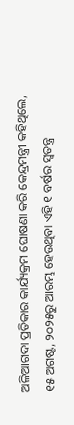ଅଳିଆଗଦା ପ୍ରତିକାର କାର୍ଯ୍ୟକ୍ରମ ଘୋଷଣା କରି କେନ୍ଦ୍ରମନ୍ତ୍ରୀ କହିଥିଲେ, ୧୫ ଅଗଷ୍ଟ, ୨୦୨୫ରୁ ଆରମ୍ଭ ହେଉଥିବା ଏହି ୧ ବର୍ଷର ସ୍ୱତନ୍ତ୍ର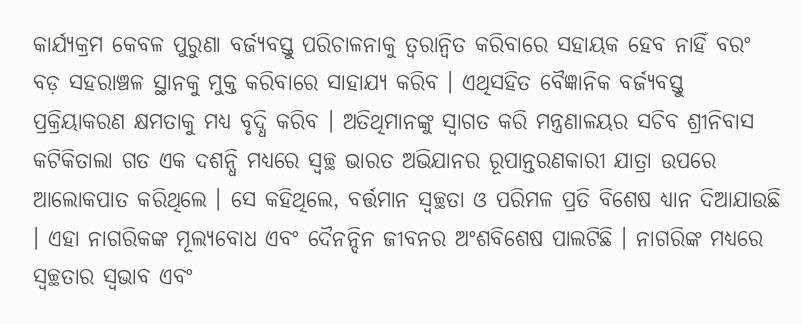କାର୍ଯ୍ୟକ୍ରମ କେବଳ ପୁରୁଣା ବର୍ଜ୍ୟବସ୍ତୁ ପରିଚାଳନାକୁ ତ୍ୱରାନ୍ୱିତ କରିବାରେ ସହାୟକ ହେବ ନାହିଁ ବରଂ ବଡ଼ ସହରାଞ୍ଚଳ ସ୍ଥାନକୁ ମୁକ୍ତ କରିବାରେ ସାହାଯ୍ୟ କରିବ । ଏଥିସହିତ ବୈଜ୍ଞାନିକ ବର୍ଜ୍ୟବସ୍ତୁ ପ୍ରକ୍ରିୟାକରଣ କ୍ଷମତାକୁ ମଧ୍ୟ ବୃଦ୍ଧି କରିବ । ଅତିଥିମାନଙ୍କୁ ସ୍ୱାଗତ କରି ମନ୍ତ୍ରଣାଳୟର ସଚିବ ଶ୍ରୀନିବାସ କଟିକିତାଲା ଗତ ଏକ ଦଶନ୍ଧି ମଧ୍ୟରେ ସ୍ୱଚ୍ଛ ଭାରତ ଅଭିଯାନର ରୂପାନ୍ତରଣକାରୀ ଯାତ୍ରା ଉପରେ ଆଲୋକପାତ କରିଥିଲେ । ସେ କହିଥିଲେ, ବର୍ତ୍ତମାନ ସ୍ୱଚ୍ଛତା ଓ ପରିମଳ ପ୍ରତି ବିଶେଷ ଧ୍ୟାନ ଦିଆଯାଉଛି । ଏହା ନାଗରିକଙ୍କ ମୂଲ୍ୟବୋଧ ଏବଂ ଦୈନନ୍ଦିନ ଜୀବନର ଅଂଶବିଶେଷ ପାଲଟିଛି । ନାଗରିଙ୍କ ମଧ୍ୟରେ ସ୍ୱଚ୍ଛତାର ସ୍ୱଭାବ ଏବଂ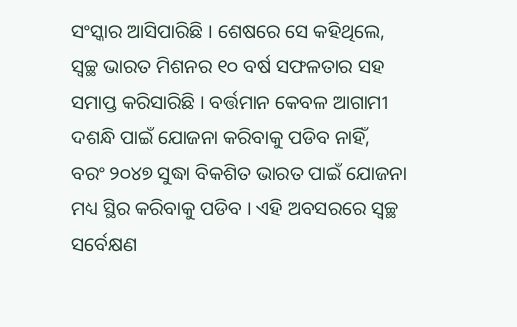ସଂସ୍କାର ଆସିପାରିଛି । ଶେଷରେ ସେ କହିଥିଲେ, ସ୍ୱଚ୍ଛ ଭାରତ ମିଶନର ୧୦ ବର୍ଷ ସଫଳତାର ସହ ସମାପ୍ତ କରିସାରିଛି । ବର୍ତ୍ତମାନ କେବଳ ଆଗାମୀ ଦଶନ୍ଧି ପାଇଁ ଯୋଜନା କରିବାକୁ ପଡିବ ନାହିଁ, ବରଂ ୨୦୪୭ ସୁଦ୍ଧା ବିକଶିତ ଭାରତ ପାଇଁ ଯୋଜନା ମଧ୍ୟ ସ୍ଥିର କରିବାକୁ ପଡିବ । ଏହି ଅବସରରେ ସ୍ୱଚ୍ଛ ସର୍ବେକ୍ଷଣ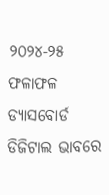୨୦୨୪-୨୫ ଫଳାଫଳ ଡ୍ୟାସବୋର୍ଡ ଡିଜିଟାଲ ଭାବରେ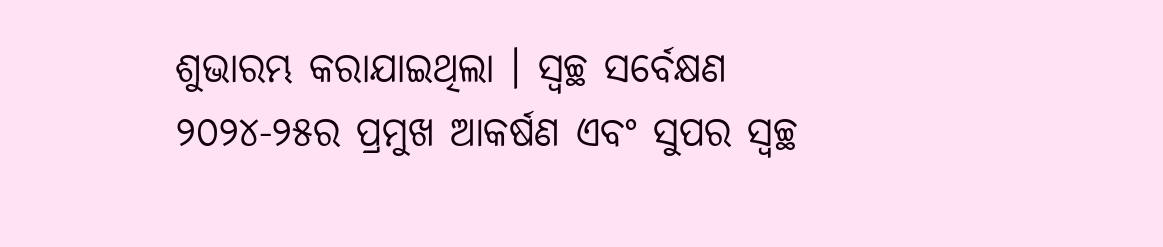ଶୁଭାରମ୍ଭ କରାଯାଇଥିଲା । ସ୍ୱଚ୍ଛ ସର୍ବେକ୍ଷଣ ୨୦୨୪-୨୫ର ପ୍ରମୁଖ ଆକର୍ଷଣ ଏବଂ ସୁପର ସ୍ୱଚ୍ଛ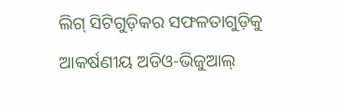ଲିଗ୍ ସିଟିଗୁଡ଼ିକର ସଫଳତାଗୁଡ଼ିକୁ ଆକର୍ଷଣୀୟ ଅଡିଓ-ଭିଜୁଆଲ୍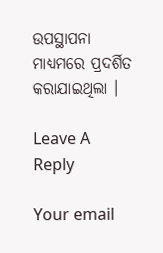ଉପସ୍ଥାପନା ମାଧ୍ୟମରେ ପ୍ରଦର୍ଶିତ କରାଯାଇଥିଲା ।

Leave A Reply

Your email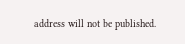address will not be published.